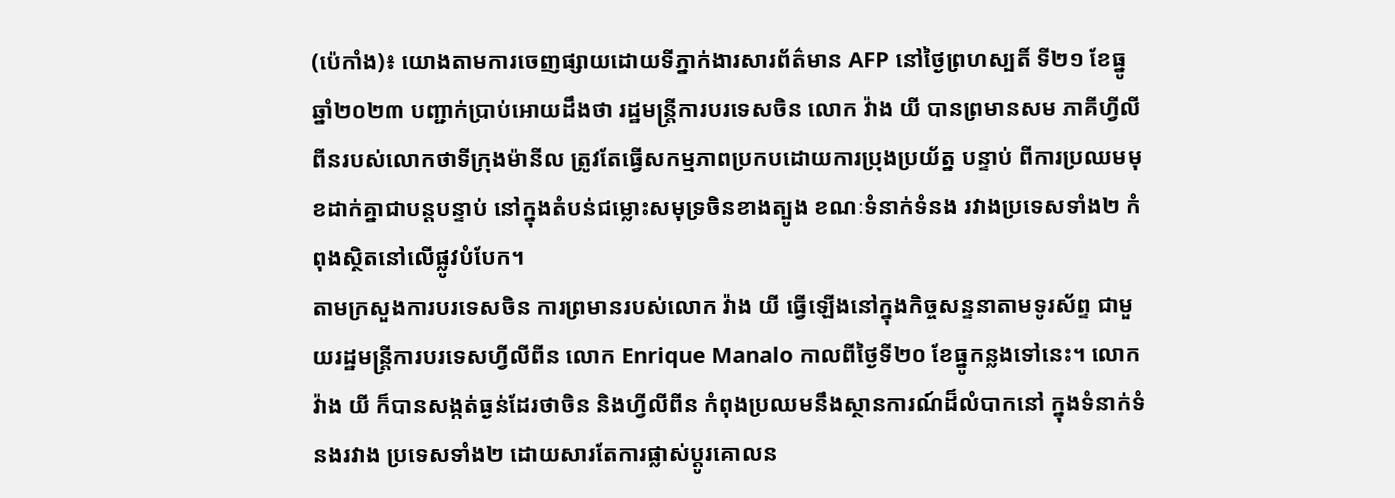(ប៉េកាំង)៖ យោងតាមការចេញផ្សាយដោយទីភ្នាក់ងារសារព័ត៌មាន AFP នៅថ្ងៃព្រហស្បតិ៍ ទី២១ ខែធ្នូ ឆ្នាំ២០២៣ បញ្ជាក់ប្រាប់អោយដឹងថា រដ្ឋមន្ត្រីការបរទេសចិន លោក វ៉ាង យី បានព្រមានសម ភាគីហ្វីលីពីនរបស់លោកថាទីក្រុងម៉ានីល ត្រូវតែធ្វើសកម្មភាពប្រកបដោយការប្រុងប្រយ័ត្ន បន្ទាប់ ពីការប្រឈមមុខដាក់គ្នាជាបន្តបន្ទាប់ នៅក្នុងតំបន់ជម្លោះសមុទ្រចិនខាងត្បូង ខណៈទំនាក់ទំនង រវាងប្រទេសទាំង២ កំពុងស្ថិតនៅលើផ្លូវបំបែក។
តាមក្រសួងការបរទេសចិន ការព្រមានរបស់លោក វ៉ាង យី ធ្វើឡើងនៅក្នុងកិច្ចសន្ទនាតាមទូរស័ព្ទ ជាមួយរដ្ឋមន្ត្រីការបរទេសហ្វីលីពីន លោក Enrique Manalo កាលពីថ្ងៃទី២០ ខែធ្នូកន្លងទៅនេះ។ លោក វ៉ាង យី ក៏បានសង្កត់ធ្ងន់ដែរថាចិន និងហ្វីលីពីន កំពុងប្រឈមនឹងស្ថានការណ៍ដ៏លំបាកនៅ ក្នុងទំនាក់ទំនងរវាង ប្រទេសទាំង២ ដោយសារតែការផ្លាស់ប្ដូរគោលន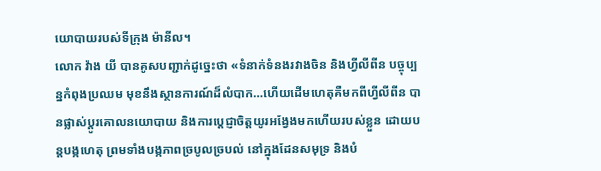យោបាយរបស់ទីក្រុង ម៉ានីល។
លោក វ៉ាង យី បានគូសបញ្ជាក់ដូច្នេះថា «ទំនាក់ទំនងរវាងចិន និងហ្វីលីពីន បច្ចុប្បន្នកំពុងប្រឈម មុខនឹងស្ថានការណ៍ដ៏លំបាក…ហើយដើមហេតុគឺមកពីហ្វីលីពីន បានផ្លាស់ប្ដូរគោលនយោបាយ និងការប្ដេជ្ញាចិត្តយូរអង្វែងមកហើយរបស់ខ្លួន ដោយបន្តបង្កហេតុ ព្រមទាំងបង្កភាពច្របូលច្របល់ នៅក្នុងដែនសមុទ្រ និងបំ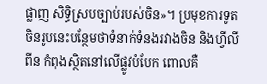ផ្លាញ សិទ្ធិស្របច្បាប់របស់ចិន»។ ប្រមុខការទូតចិនរូបនេះបន្ថែមថាទំនាក់ទំនងរវាងចិន និងហ្វីលីពីន កំពុងស្ថិតនៅលើផ្លូវបំបែក ពោលគឺ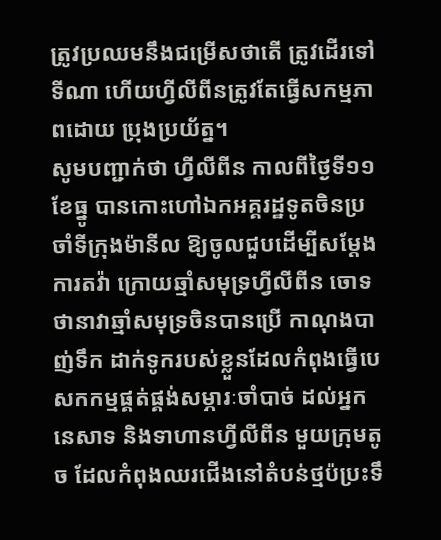ត្រូវប្រឈមនឹងជម្រើសថាតើ ត្រូវដើរទៅទីណា ហើយហ្វីលីពីនត្រូវតែធ្វើសកម្មភាពដោយ ប្រុងប្រយ័ត្ន។
សូមបញ្ជាក់ថា ហ្វីលីពីន កាលពីថ្ងៃទី១១ ខែធ្នូ បានកោះហៅឯកអគ្គរដ្ឋទូតចិនប្រចាំទីក្រុងម៉ានីល ឱ្យចូលជួបដើម្បីសម្ដែងការតវ៉ា ក្រោយឆ្មាំសមុទ្រហ្វីលីពីន ចោទថានាវាឆ្មាំសមុទ្រចិនបានប្រើ កាណុងបាញ់ទឹក ដាក់ទូករបស់ខ្លួនដែលកំពុងធ្វើបេសកកម្មផ្គត់ផ្គង់សម្ភារៈចាំបាច់ ដល់អ្នកនេសាទ និងទាហានហ្វីលីពីន មួយក្រុមតូច ដែលកំពុងឈរជើងនៅតំបន់ថ្មប៉ប្រះទឹ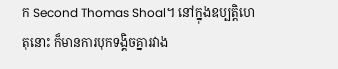ក Second Thomas Shoal។ នៅក្នុងឧប្បត្តិហេតុនោះ ក៏មានការបុកទង្គិចគ្នារវាង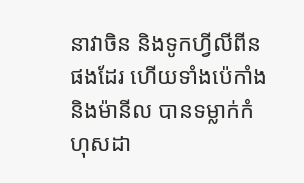នាវាចិន និងទូកហ្វីលីពីន ផងដែរ ហើយទាំងប៉េកាំង និងម៉ានីល បានទម្លាក់កំហុសដា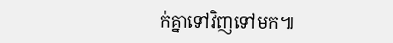ក់គ្នាទៅវិញទៅមក៕